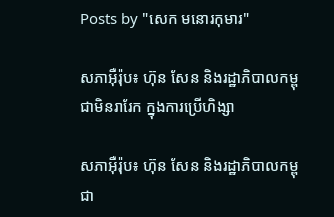Posts by "សេក មនោរកុមារ"

សភាអ៊ឺរ៉ុប៖ ហ៊ុន សែន និងរដ្ឋាភិបាលកម្ពុជាមិនរារែក ក្នុងការប្រើហិង្សា

សភាអ៊ឺរ៉ុប៖ ហ៊ុន សែន និងរដ្ឋាភិបាលកម្ពុជា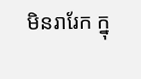មិនរារែក ក្នុ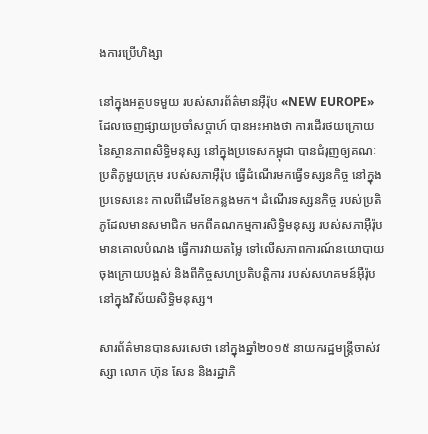ងការប្រើហិង្សា

នៅក្នុងអត្ថបទមួយ របស់សារព័ត៌មានអ៊ឺរ៉ុប «NEW EUROPE» ដែលចេញផ្សាយប្រចាំសប្ដាហ៍ បានអះអាងថា ការដើរថយក្រោយ នៃស្ថានភាពសិទ្ធិមនុស្ស នៅក្នុងប្រទេសកម្ពុជា បានជំរុញឲ្យគណៈប្រតិភូមួយក្រុម របស់សភាអ៊ឺរ៉ុប ធ្វើដំណើរមកធ្វើទស្សនកិច្ច នៅក្នុងប្រទេសនេះ កាលពីដើមខែកន្លងមក។ ដំណើរទស្សនកិច្ច របស់ប្រតិភូដែលមានសមាជិក មកពីគណកម្មការសិទ្ធិមនុស្ស របស់សភាអ៊ឺរ៉ុប មានគោលបំណង ធ្វើការវាយតម្លៃ ទៅលើសភាពការណ៍នយោបាយចុងក្រោយបង្អស់ និងពីកិច្ចសហប្រតិបត្តិការ របស់សហគមន៍អ៊ឺរ៉ុប នៅក្នុងវិស័យសិទ្ធិមនុស្ស។

សារព័ត៌មានបានសរសេថា នៅក្នុងឆ្នាំ២០១៥ នាយករដ្ឋមន្ត្រីចាស់វស្សា លោក ហ៊ុន សែន និងរដ្ឋាភិ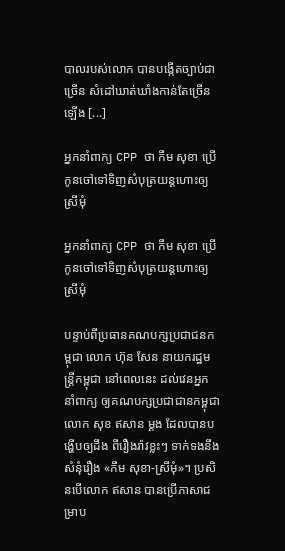បាលរបស់លោក បានបង្កើតច្បាប់ជាច្រើន សំដៅឃាត់ឃាំងកាន់តែច្រើនឡើង [...]

អ្នកនាំពាក្យ CPP ថា កឹម សុខា ប្រើកូនចៅទៅទិញសំបុត្រយន្ដហោះឲ្យស្រីមុំ

អ្នកនាំពាក្យ CPP ថា កឹម សុខា ប្រើកូនចៅទៅទិញសំបុត្រយន្ដហោះឲ្យស្រីមុំ

បន្ទាប់ពីប្រធានគណបក្សប្រជាជនកម្ពុជា លោក ហ៊ុន សែន នាយករដ្ឋមន្ត្រីកម្ពុជា នៅពេលនេះ ដល់វេនអ្នកនាំពាក្យ ឲ្យគណបក្សប្រជាជានកម្ពុជា លោក សុខ ឥសាន ម្ដង ដែលបានបង្ហើបឲ្យដឹង ពីរឿងរ៉ាវខ្លះៗ ទាក់ទងនឹងសំនុំរឿង «កឹម សុខា-ស្រីមុំ»។ ប្រសិនបើលោក ឥសាន បានប្រើភាសាជម្រាប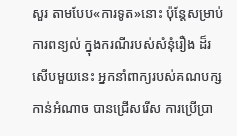សួរ តាមបែប«ការទូត»នោះ ប៉ុន្តែសម្រាប់ការពន្យល់ ក្នុងករណីរបស់សំនុំរឿង ដ៏រសើបមួយនេះ អ្នកនាំពាក្យរបស់គណបក្សកាន់អំណាច បានជ្រើសរើស ការប្រើប្រា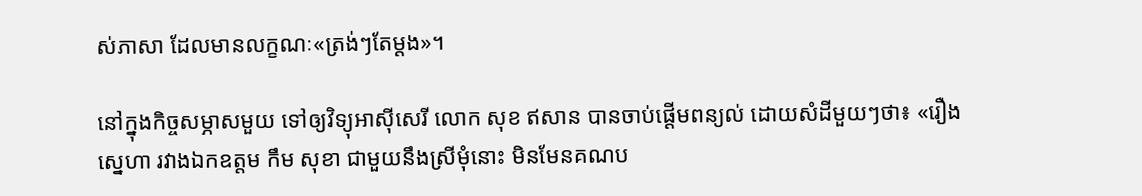ស់ភាសា ដែលមានលក្ខណៈ«ត្រង់ៗតែម្ដង»។

នៅក្នុងកិច្ចសម្ភាសមួយ ទៅឲ្យវិទ្យុអាស៊ីសេរី លោក សុខ ឥសាន បានចាប់ផ្ដើមពន្យល់ ដោយសំដីមួយៗថា៖ «រឿងស្នេហា រវាងឯកឧត្ដម កឹម សុខា ជាមួយនឹងស្រីមុំនោះ មិនមែនគណប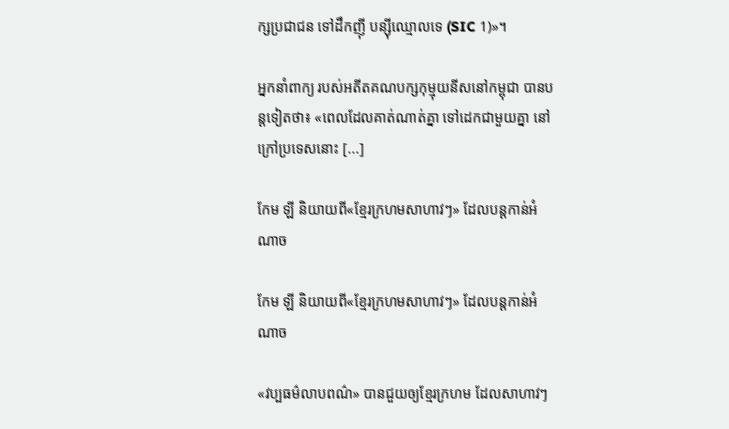ក្សប្រជាជន ទៅដឹកញ៉ី បន្ស៊ីឈ្មោលទេ (SIC 1)»។

អ្នកនាំពាក្យ របស់អតីតគណបក្សកុម្មុយនីសនៅកម្ពុជា បានបន្តទៀតថា៖ «ពេលដែលគាត់ណាត់គ្នា ទៅដេកជាមួយគ្នា នៅក្រៅប្រទេសនោះ [...]

កែម ឡី និយាយពី«ខ្មែរក្រហមសាហាវៗ» ដែលបន្តកាន់អំណាច

កែម ឡី និយាយពី«ខ្មែរក្រហមសាហាវៗ» ដែលបន្តកាន់អំណាច

«វប្បធម៌លាបពណ៌» បានជួយឲ្យខ្មែរក្រហម ដែលសាហាវៗ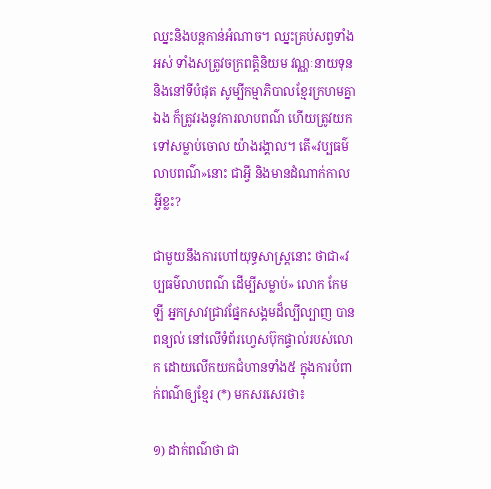ឈ្នះនិងបន្តកាន់អំណាច។ ឈ្នះគ្រប់សព្វទាំងអស់ ទាំងសត្រូវចក្រពត្តិនិយម វណ្ណៈនាយទុន និងនៅទីបំផុត សូម្បីកម្មាភិបាលខ្មែរក្រហមគ្នាឯង ក៏ត្រូវរងនូវការលាបពណ៌ ហើយត្រូវយកទៅសម្លាប់ចោល យ៉ាងរង្គាល។ តើ«វប្បធម៌លាបពណ៌»នោះ ជាអ្វី និងមានដំណាក់កាលអ្វីខ្លះ?

ជាមួយនឹងការហៅយុទ្ធសាស្ត្រនោះ ថាជា«វប្បធម៌លាបពណ៌ ដើម្បីសម្លាប់» លោក កែម ឡី អ្នកស្រាវជ្រាវផ្នែកសង្គមដ៏ល្បីល្បាញ បានពន្យល់ នៅលើទំព័រហ្វេសប៊ុកផ្ទាល់របស់លោក ដោយលើកយកជំហានទាំង៥ ក្នុងការបំពាក់ពណ៌ឲ្យខ្មែរ (*) មកសរសេរថា៖

១) ដាក់ពណ៌ថា ជា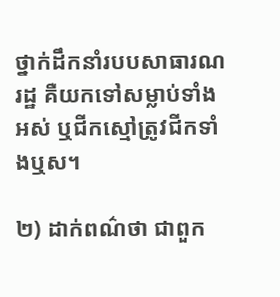ថ្នាក់ដឹកនាំរបបសាធារណរដ្ឋ គឺយកទៅសម្លាប់ទាំងអស់ ឬជីកស្មៅត្រូវជីកទាំងឬស។

២) ដាក់ពណ៌ថា ជាពួក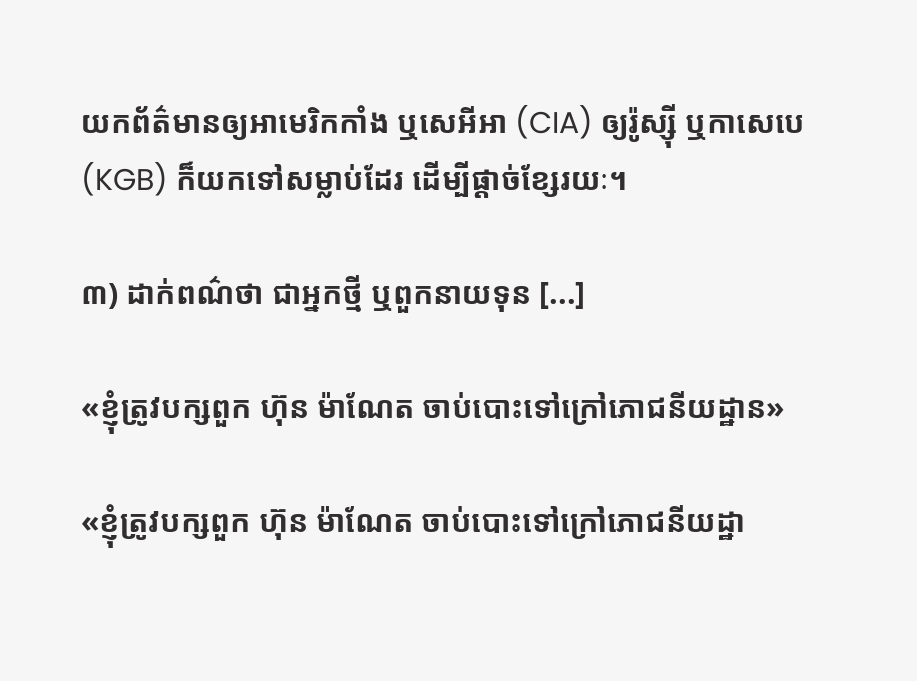យកព័ត៌មានឲ្យអាមេរិកកាំង ឬសេអីអា (CIA) ឲ្យរ៉ូស្ស៊ី ឬកាសេបេ (KGB) ក៏យកទៅសម្លាប់ដែរ ដើម្បីផ្តាច់ខ្សែរយៈ។

៣) ដាក់ពណ៌ថា ជាអ្នកថ្មី ឬពួកនាយទុន [...]

«ខ្ញុំត្រូវបក្សពួក ហ៊ុន ម៉ាណែត ចាប់បោះទៅក្រៅភោជនីយដ្ឋាន»

«ខ្ញុំត្រូវបក្សពួក ហ៊ុន ម៉ាណែត ចាប់បោះទៅក្រៅភោជនីយដ្ឋា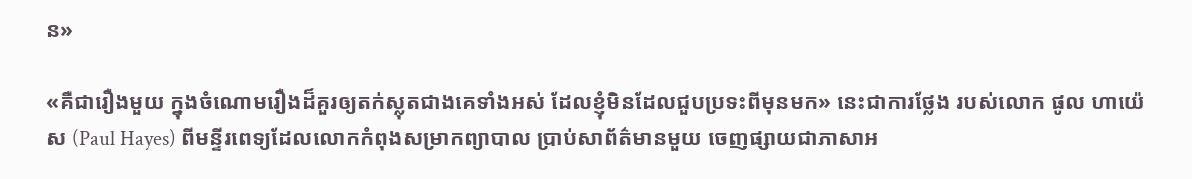ន»

«គឺជារឿងមួយ ក្នុងចំណោមរឿងដ៏គួរឲ្យតក់ស្លុតជាងគេទាំងអស់ ដែលខ្ញុំមិនដែលជួបប្រទះពីមុនមក» នេះជាការថ្លែង របស់លោក ផូល ហាយ៉េស (Paul Hayes) ពីមន្ទីរពេទ្យដែលលោកកំពុងសម្រាកព្យាបាល ប្រាប់សាព័ត៌មានមួយ ចេញផ្សាយជាភាសាអ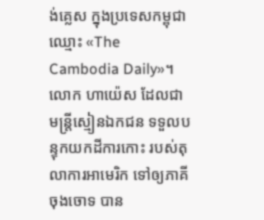ង់គ្លេស ក្នុងប្រទេសកម្ពុជាឈ្មោះ «The Cambodia Daily»។ លោក ហាយ៉េស ដែលជាមន្ត្រីស្មៀនឯកជន ទទួលបន្ទុកយកដីការកោះ របស់តុលាការអាមេរិក ទៅឲ្យភាគីចុងចោទ បាន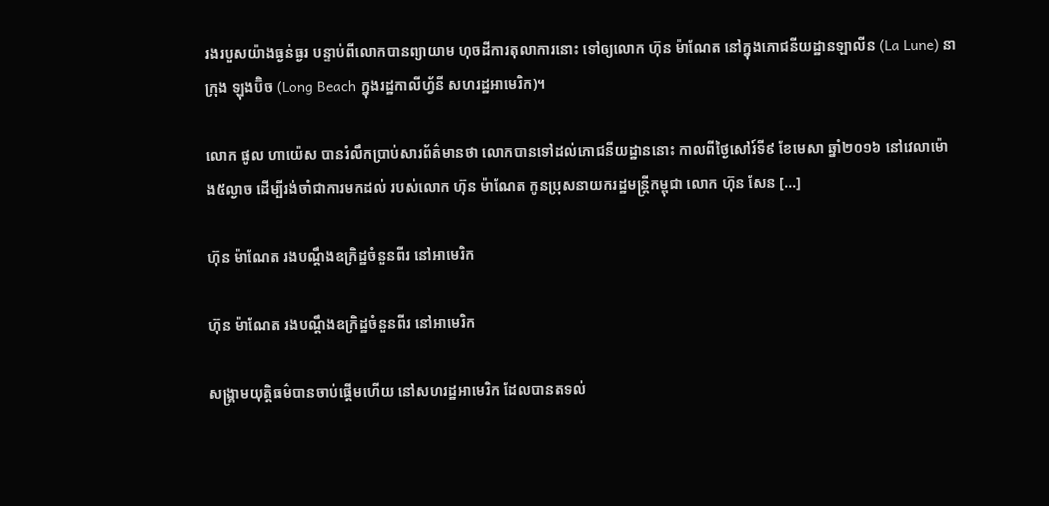រងរបួសយ៉ាងធ្ងន់ធ្ងរ បន្ទាប់ពីលោកបានព្យាយាម ហុចដីការតុលាការនោះ ទៅឲ្យលោក ហ៊ុន ម៉ាណែត នៅក្នុងភោជនីយដ្ឋានឡាលីន (La Lune) នាក្រុង ឡុងប៊ិច (Long Beach ក្នុងរដ្ឋកាលីហ្វ័នី សហរដ្ឋអាមេរិក)។

លោក ផូល ហាយ៉េស បានរំលឹកប្រាប់សារព័ត៌មានថា លោកបានទៅដល់ភោជនីយដ្ឋាននោះ កាលពីថ្ងៃសៅរ៍ទី៩ ខែមេសា ឆ្នាំ២០១៦ នៅវេលាម៉ោង៥ល្ងាច ដើម្បីរង់ចាំជាការមកដល់ របស់លោក ហ៊ុន ម៉ាណែត កូនប្រុសនាយករដ្ឋមន្ត្រីកម្ពុជា លោក ហ៊ុន សែន [...]

ហ៊ុន ម៉ាណែត រងបណ្ដឹងឧក្រិដ្ឋចំនួនពីរ នៅអាមេរិក

ហ៊ុន ម៉ាណែត រងបណ្ដឹងឧក្រិដ្ឋចំនួនពីរ នៅអាមេរិក

សង្គ្រាមយុត្តិធម៌បានចាប់ផ្ដើមហើយ នៅសហរដ្ឋអាមេរិក ដែលបានតទល់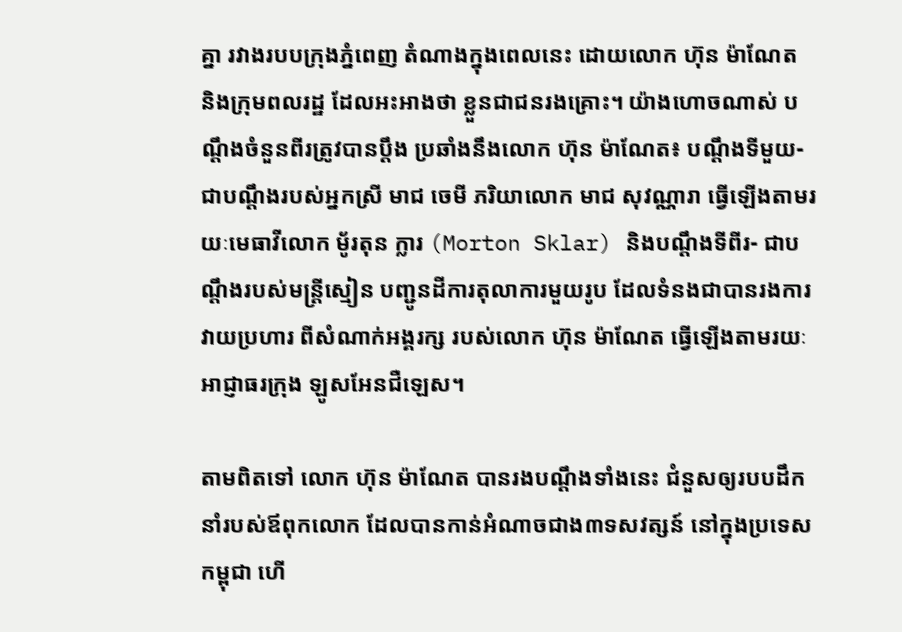គ្នា រវាងរបបក្រុងភ្នំពេញ តំណាងក្នុងពេលនេះ ដោយលោក ហ៊ុន ម៉ាណែត និងក្រុមពលរដ្ឋ ដែលអះអាងថា ខ្លួនជាជនរងគ្រោះ។ យ៉ាងហោចណាស់ បណ្ដឹងចំនួនពីរត្រូវបានប្ដឹង ប្រឆាំងនឹងលោក ហ៊ុន ម៉ាណែត៖ បណ្ដឹងទីមួយ- ជាបណ្ដឹងរបស់អ្នកស្រី មាជ ចេមី ភរិយាលោក មាជ សុវណ្ណារា ធ្វើឡើងតាមរយៈមេធាវីលោក មូ័រតុន ក្លារ (Morton Sklar) និងបណ្ដឹងទីពីរ- ជាបណ្ដឹងរបស់មន្ត្រីស្មៀន បញ្ជូនដីការតុលាការមួយរូប ដែលទំនងជាបានរងការវាយប្រហារ ពីសំណាក់អង្គរក្ស របស់លោក ហ៊ុន ម៉ាណែត ធ្វើឡើងតាមរយៈអាជ្ញាធរក្រុង ឡូសអែនជឺឡេស។

តាមពិតទៅ លោក ហ៊ុន ម៉ាណែត បានរងបណ្ដឹងទាំងនេះ ជំនួសឲ្យរបបដឹកនាំរបស់ឪពុកលោក ដែលបានកាន់អំណាចជាង៣ទសវត្សន៍ នៅក្នុងប្រទេសកម្ពុជា ហើ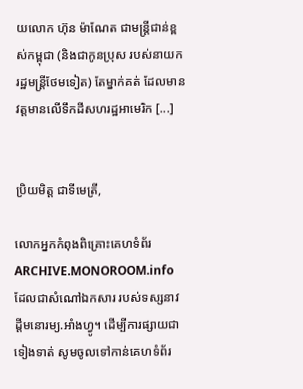យលោក ហ៊ុន ម៉ាណែត ជាមន្ត្រីជាន់ខ្ពស់កម្ពុជា (និងជាកូនប្រុស របស់នាយករដ្ឋមន្ត្រីថែមទៀត) តែម្នាក់គត់ ដែលមានវត្តមានលើទឹកដីសហរដ្ឋអាមេរិក [...]


ប្រិយមិត្ត ជាទីមេត្រី,

លោកអ្នកកំពុងពិគ្រោះគេហទំព័រ ARCHIVE.MONOROOM.info ដែលជាសំណៅឯកសារ របស់ទស្សនាវដ្ដីមនោរម្យ.អាំងហ្វូ។ ដើម្បីការផ្សាយជាទៀងទាត់ សូមចូលទៅកាន់គេហទំព័រ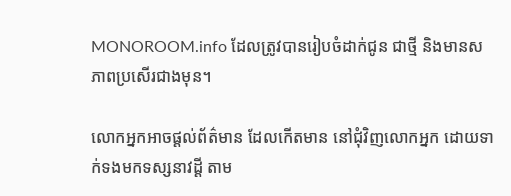MONOROOM.info ដែលត្រូវបានរៀបចំដាក់ជូន ជាថ្មី និងមានសភាពប្រសើរជាងមុន។

លោកអ្នកអាចផ្ដល់ព័ត៌មាន ដែលកើតមាន នៅជុំវិញលោកអ្នក ដោយទាក់ទងមកទស្សនាវដ្ដី តាម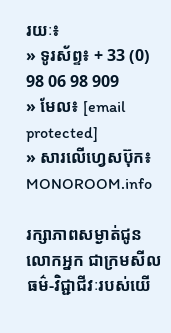រយៈ៖
» ទូរស័ព្ទ៖ + 33 (0) 98 06 98 909
» មែល៖ [email protected]
» សារលើហ្វេសប៊ុក៖ MONOROOM.info

រក្សាភាពសម្ងាត់ជូនលោកអ្នក ជាក្រមសីលធម៌-វិជ្ជាជីវៈរបស់យើ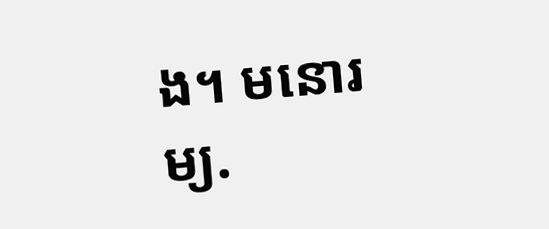ង។ មនោរម្យ.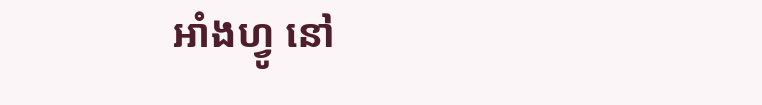អាំងហ្វូ នៅ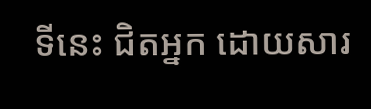ទីនេះ ជិតអ្នក ដោយសារ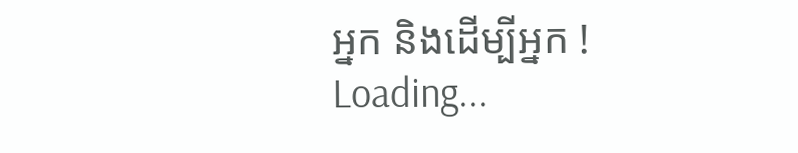អ្នក និងដើម្បីអ្នក !
Loading...